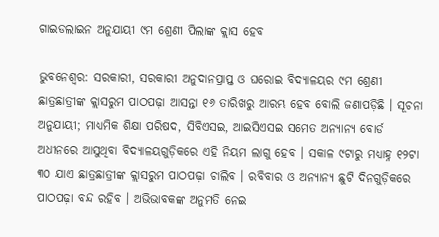ଗାଇଡଲାଇନ ଅନୁଯାୟୀ ୯ମ ଶ୍ରେଣୀ ପିଲାଙ୍କ କ୍ଲାସ ହେବ

ଭୁବନେଶ୍ୱର: ସରକାରୀ, ସରକାରୀ ଅନୁଦାନପ୍ରାପ୍ତ ଓ ଘରୋଇ ବିଦ୍ୟାଳୟର ୯ମ ଶ୍ରେଣୀ ଛାତ୍ରଛାତ୍ରୀଙ୍କ କ୍ଲାସରୁମ ପାଠପଢ଼ା ଆସନ୍ତା ୧୬ ତାରିଖରୁ ଆରମ୍ଭ ହେବ ବୋଲି ଜଣାପଡ଼ିଛି । ସୂଚନା ଅନୁଯାୟୀ; ମାଧ୍ୟମିକ ଶିକ୍ଷା ପରିଷଦ, ସିବିଏସଇ, ଆଇସିଏସଇ ସମେତ ଅନ୍ୟାନ୍ୟ ବୋର୍ଡ ଅଧୀନରେ ଆସୁଥିବା ବିଦ୍ୟାଳୟଗୁଡ଼ିକରେ ଏହି ନିୟମ ଲାଗୁ ହେବ । ସକାଳ ୯ଟାରୁ ମଧ୍ୟାହ୍ନ ୧୨ଟା ୩୦ ଯାଏ ଛାତ୍ରଛାତ୍ରୀଙ୍କ କ୍ଲାସରୁମ ପାଠପଢ଼ା ଚାଲିବ । ରବିବାର ଓ ଅନ୍ୟାନ୍ୟ ଛୁଟି ଦିନଗୁଡ଼ିକରେ ପାଠପଢ଼ା ବନ୍ଦ ରହିବ । ଅଭିଭାବକଙ୍କ ଅନୁମତି ନେଇ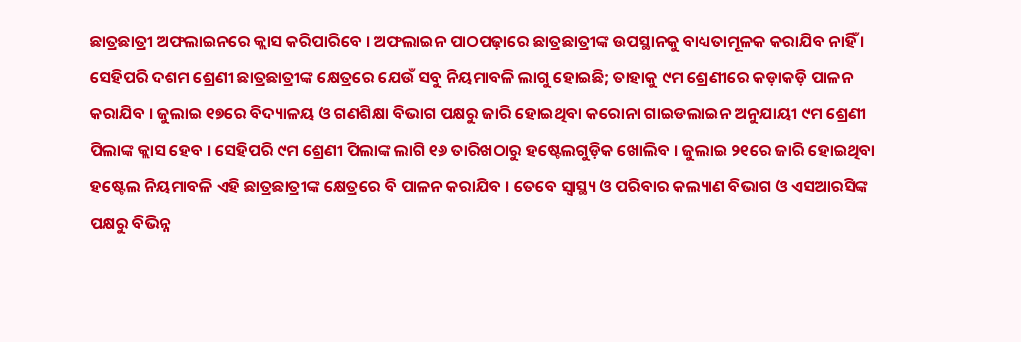ଛାତ୍ରଛାତ୍ରୀ ଅଫଲାଇନରେ କ୍ଲାସ କରିପାରିବେ । ଅଫଲାଇନ ପାଠପଢ଼ାରେ ଛାତ୍ରଛାତ୍ରୀଙ୍କ ଉପସ୍ଥାନକୁ ବାଧ୍ୟତାମୂଳକ କରାଯିବ ନାହିଁ । ସେହିପରି ଦଶମ ଶ୍ରେଣୀ ଛାତ୍ରଛାତ୍ରୀଙ୍କ କ୍ଷେତ୍ରରେ ଯେଉଁ ସବୁ ନିୟମାବଳି ଲାଗୁ ହୋଇଛି; ତାହାକୁ ୯ମ ଶ୍ରେଣୀରେ କଡ଼ାକଡ଼ି ପାଳନ କରାଯିବ । ଜୁଲାଇ ୧୭ରେ ବିଦ୍ୟାଳୟ ଓ ଗଣଶିକ୍ଷା ବିଭାଗ ପକ୍ଷରୁ ଜାରି ହୋଇଥିବା କରୋନା ଗାଇଡଲାଇନ ଅନୁଯାୟୀ ୯ମ ଶ୍ରେଣୀ ପିଲାଙ୍କ କ୍ଲାସ ହେବ । ସେହିପରି ୯ମ ଶ୍ରେଣୀ ପିଲାଙ୍କ ଲାଗି ୧୬ ତାରିଖଠାରୁ ହଷ୍ଟେଲଗୁଡ଼ିକ ଖୋଲିବ । ଜୁଲାଇ ୨୧ରେ ଜାରି ହୋଇଥିବା ହଷ୍ଟେଲ ନିୟମାବଳି ଏହି ଛାତ୍ରଛାତ୍ରୀଙ୍କ କ୍ଷେତ୍ରରେ ବି ପାଳନ କରାଯିବ । ତେବେ ସ୍ୱାସ୍ଥ୍ୟ ଓ ପରିବାର କଲ୍ୟାଣ ବିଭାଗ ଓ ଏସଆରସିଙ୍କ ପକ୍ଷରୁ ବିଭିନ୍ନ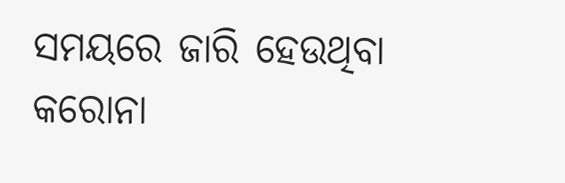ସମୟରେ ଜାରି ହେଉଥିବା କରୋନା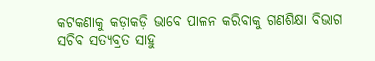କଟକଣାକୁ କଡ଼ାକଡ଼ି ଭାବେ ପାଳନ କରିବାକୁ ଗଣଶିକ୍ଷା ବିଭାଗ ସଚିବ ସତ୍ୟବ୍ରତ ସାହୁ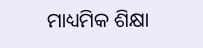ମାଧ୍ୟମିକ ଶିକ୍ଷା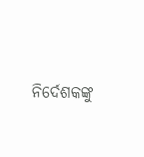ନିର୍ଦେଶକଙ୍କୁ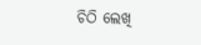ଚିଠି ଲେଖି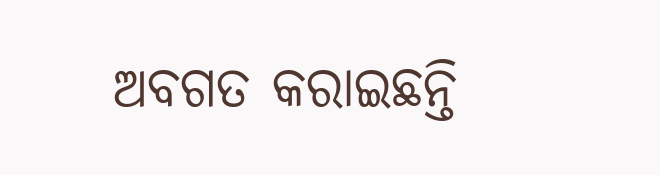ଅବଗତ କରାଇଛନ୍ତି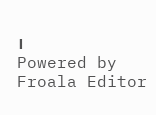।
Powered by Froala Editor